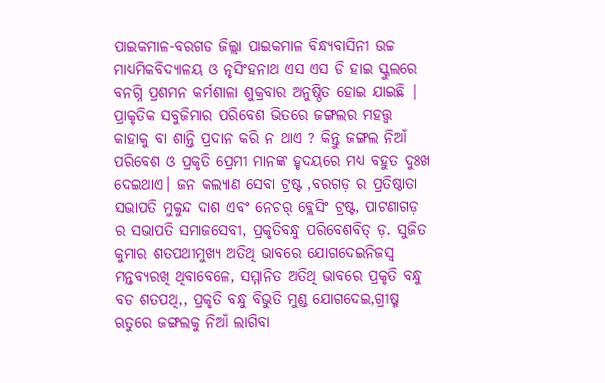ପାଇକମାଳ-ବରଗଡ ଜିଲ୍ଲା ପାଇକମାଳ ବିନ୍ଧ୍ୟବାସିନୀ ଉଚ୍ଚ ମାଧ୍ୟମିକବିଦ୍ୟାଳୟ ଓ ନୃସିଂହନାଥ ଏସ ଏସ ଡି ହାଇ ସ୍କୁଲରେ ବନଗ୍ନି ପ୍ରଶମନ କର୍ମଶାଳା ଶୁକ୍ରବାର ଅନୁଷ୍ଠିତ ହୋଇ ଯାଇଛି | ପ୍ରାକୃତିକ ସବୁଜିମାର ପରିବେଶ ଭିତରେ ଜଙ୍ଗଲର ମହତ୍ତ୍ଵ କାହାକୁ ବା ଶାନ୍ତି ପ୍ରଦାନ କରି ନ ଥାଏ ? କିନ୍ତୁ ଜଙ୍ଗଲ ନିଆଁ ପରିବେଶ ଓ ପ୍ରକୃତି ପ୍ରେମୀ ମାନଙ୍କ ହୃଦୟରେ ମଧ୍ୟ ବହୁତ ଦୁଃଖ ଦେଇଥାଏ। ଜନ କଲ୍ୟାଣ ସେବା ଟ୍ରଷ୍ଟ ,ବରଗଡ଼ ର ପ୍ରତିଷ୍ଠାତା ସଭାପତି ମୁକୁନ୍ଦ ଦାଶ ଏବଂ ନେଚର୍ ବ୍ଲେସିଂ ଟ୍ରଷ୍ଟ, ପାଟଣାଗଡ଼ ର ସଭାପତି ସମାଜସେବୀ, ପ୍ରକୃତିବନ୍ଧୁ ପରିବେଶବିତ୍ ଡ଼. ସୁଜିତ କୁମାର ଶତପଥୀମୁଖ୍ୟ ଅତିଥି ଭାବରେ ଯୋଗଦେଇନିଜସ୍ୱ ମନ୍ତବ୍ୟରଖି ଥିବାବେଳେ, ସମ୍ମାନିତ ଅତିଥି ଭାବରେ ପ୍ରକୃତି ବନ୍ଧୁ ବଡ ଶତପଥି,, ପ୍ରକୃତି ବନ୍ଧୁ ବିଭୁତି ମୁଣ୍ଡ ଯୋଗଦେଇ,ଗ୍ରୀଷ୍ମ ଋତୁରେ ଜଙ୍ଗଲକୁ ନିଆଁ ଲାଗିବା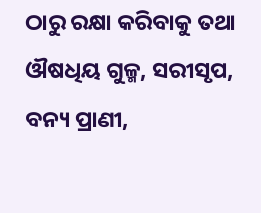ଠାରୁ ରକ୍ଷା କରିବାକୁ ତଥା ଔଷଧିୟ ଗୁଳ୍ମ, ସରୀସୃପ, ବନ୍ୟ ପ୍ରାଣୀ,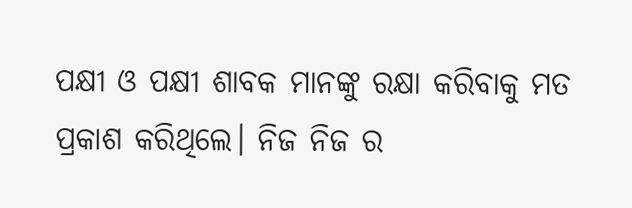ପକ୍ଷୀ ଓ ପକ୍ଷୀ ଶାବକ ମାନଙ୍କୁ ରକ୍ଷା କରିବାକୁ ମତ ପ୍ରକାଶ କରିଥିଲେ। ନିଜ ନିଜ ର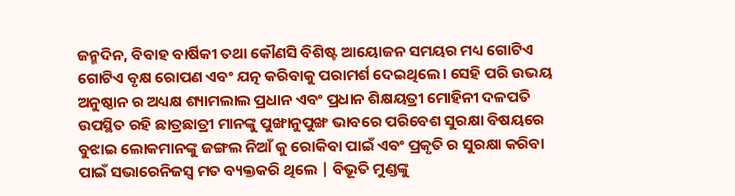ଜନ୍ମଦିନ, ବିବାହ ବାର୍ଷିକୀ ତଥା କୌଣସି ବିଶିଷ୍ଟ ଆୟୋଜନ ସମୟର ମଧ୍ୟ ଗୋଟିଏ ଗୋଟିଏ ବୃକ୍ଷ ରୋପଣ ଏବଂ ଯତ୍ନ କରିବାକୁ ପରାମର୍ଶ ଦେଇଥିଲେ। ସେହି ପରି ଉଭୟ ଅନୁଷ୍ଠାନ ର ଅଧ୍ୟକ୍ଷ ଶ୍ୟାମଲାଲ ପ୍ରଧାନ ଏବଂ ପ୍ରଧାନ ଶିକ୍ଷୟତ୍ରୀ ମୋହିନୀ ଦଳପତି ଉପସ୍ଥିତ ରହି ଛାତ୍ରଛାତ୍ରୀ ମାନଙ୍କୁ ପୁଙ୍ଖାନୁପୁଙ୍ଖ ଭାବରେ ପରିବେଶ ସୁରକ୍ଷା ବିଷୟରେ ବୁଝାଇ ଲୋକମାନଙ୍କୁ ଜଙ୍ଗଲ ନିଆଁ କୁ ରୋକିବା ପାଇଁ ଏବଂ ପ୍ରକୃତି ର ସୁରକ୍ଷା କରିବା ପାଇଁ ସଭାରେନିଜସ୍ୱ ମତ ବ୍ୟକ୍ତକରି ଥିଲେ | ବିଭୂତି ମୁଣ୍ଡଙ୍କୁ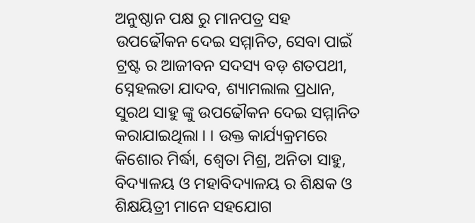ଅନୁଷ୍ଠାନ ପକ୍ଷ ରୁ ମାନପତ୍ର ସହ ଉପଢୌକନ ଦେଇ ସମ୍ମାନିତ, ସେବା ପାଇଁ ଟ୍ରଷ୍ଟ ର ଆଜୀବନ ସଦସ୍ୟ ବଡ଼ ଶତପଥୀ, ସ୍ନେହଲତା ଯାଦବ, ଶ୍ୟାମଲାଲ ପ୍ରଧାନ, ସୁରଥ ସାହୁ ଙ୍କୁ ଉପଢୌକନ ଦେଇ ସମ୍ମାନିତ କରାଯାଇଥିଲା । । ଉକ୍ତ କାର୍ଯ୍ୟକ୍ରମରେ କିଶୋର ମିର୍ଦ୍ଧା, ଶ୍ଵେତା ମିଶ୍ର, ଅନିତା ସାହୁ, ବିଦ୍ୟାଳୟ ଓ ମହାବିଦ୍ୟାଳୟ ର ଶିକ୍ଷକ ଓ ଶିକ୍ଷୟିତ୍ରୀ ମାନେ ସହଯୋଗ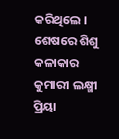କରିଥିଲେ । ଶେଷରେ ଶିଶୁ କଳାକାର କୁମାରୀ ଲକ୍ଷ୍ମୀ ପ୍ରିୟା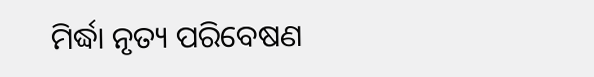ମିର୍ଦ୍ଧା ନୃତ୍ୟ ପରିବେଷଣ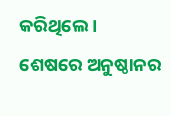କରିଥିଲେ । ଶେଷରେ ଅନୁଷ୍ଠାନର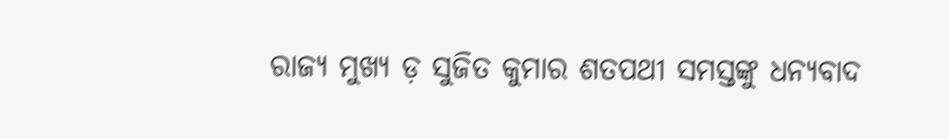ରାଜ୍ୟ ମୁଖ୍ୟ ଡ଼ ସୁଜିତ କୁମାର ଶତପଥୀ ସମସ୍ତଙ୍କୁ ଧନ୍ୟବାଦ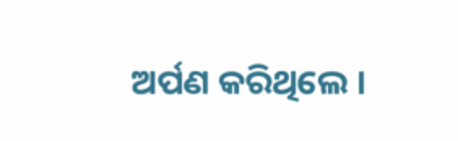ଅର୍ପଣ କରିଥିଲେ ।